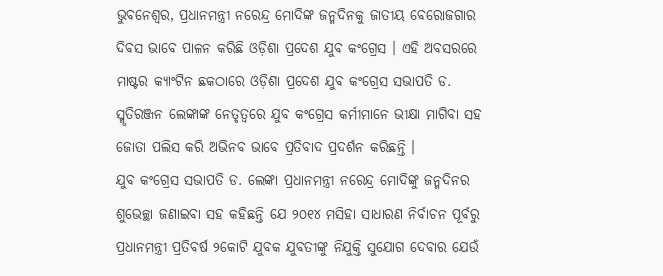ଭୁବନେଶ୍ୱର, ପ୍ରଧାନମନ୍ତ୍ରୀ ନରେନ୍ଦ୍ର ମୋଦିଙ୍କ ଜନ୍ମଦିନକୁ ଜାତୀୟ ବେରୋଜଗାର ଦିବସ ଭାବେ ପାଳନ କରିଛି ଓଡ଼ିଶା ପ୍ରଦେଶ ଯୁବ କଂଗ୍ରେସ । ଏହି ଅବସରରେ ମାଷ୍ଟର କ୍ୟାଂଟିନ ଛକଠାରେ ଓଡ଼ିଶା ପ୍ରଦେଶ ଯୁବ କଂଗ୍ରେସ ସଭାପତି ଡ. ସ୍ମୃତିରଞ୍ଜନ ଲେଙ୍କାଙ୍କ ନେତୃତ୍ୱରେ ଯୁବ କଂଗ୍ରେସ କର୍ମୀମାନେ ଭୀକ୍ଷା ମାଗିବା ସହ ଜୋତା ପଲିସ କରି ଅଭିନବ ଭାବେ ପ୍ରତିବାଦ ପ୍ରଦର୍ଶନ କରିଛନ୍ତି ।
ଯୁବ କଂଗ୍ରେସ ସଭାପତି ଡ. ଲେଙ୍କା ପ୍ରଧାନମନ୍ତ୍ରୀ ନରେନ୍ଦ୍ର ମୋଦିଙ୍କୁ ଜନ୍ମଦିନର ଶୁଭେଚ୍ଛା ଜଣାଇବା ସହ କହିଛନ୍ତି ଯେ ୨୦୧୪ ମସିହା ସାଧାରଣ ନିର୍ବାଚନ ପୂର୍ବରୁ ପ୍ରଧାନମନ୍ତ୍ରୀ ପ୍ରତିବର୍ଷ ୨କୋଟି ଯୁବକ ଯୁବତୀଙ୍କୁ ନିଯୁକ୍ତି ସୁଯୋଗ ଦେବାର ଯେଉଁ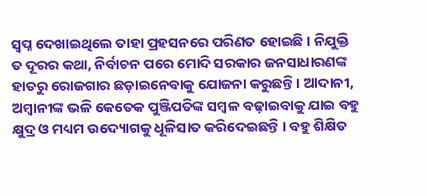ସ୍ୱପ୍ନ ଦେଖାଇଥିଲେ ତାହା ପ୍ରହସନରେ ପରିଣତ ହୋଇଛି । ନିଯୁକ୍ତି ତ ଦୂରର କଥା, ନିର୍ବାଚନ ପରେ ମୋଦି ସରକାର ଜନସାଧାରଣଙ୍କ ହାତରୁ ରୋଜଗାର ଛଡ଼ାଇନେବାକୁ ଯୋଜନା କରୁଛନ୍ତି । ଆଦାନୀ, ଅମ୍ବାନୀଙ୍କ ଭଳି କେତେକ ପୁଞ୍ଜିପତିଙ୍କ ସମ୍ବଳ ବଢ଼ାଇବାକୁ ଯାଇ ବହୁ କ୍ଷୁଦ୍ର ଓ ମଧ୍ୟମ ଉଦ୍ୟୋଗକୁ ଧୂଳିସାତ କରିଦେଇଛନ୍ତି । ବହୁ ଶିକ୍ଷିତ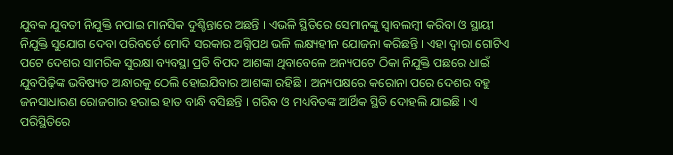ଯୁବକ ଯୁବତୀ ନିଯୁକ୍ତି ନପାଇ ମାନସିକ ଦୁଶ୍ଚିନ୍ତାରେ ଅଛନ୍ତି । ଏଭଳି ସ୍ଥିତିରେ ସେମାନଙ୍କୁ ସ୍ୱାବଲମ୍ବୀ କରିବା ଓ ସ୍ଥାୟୀ ନିଯୁକ୍ତି ସୁଯୋଗ ଦେବା ପରିବର୍ତେ ମୋଦି ସରକାର ଅଗ୍ନିପଥ ଭଳି ଲକ୍ଷ୍ୟହୀନ ଯୋଜନା କରିଛନ୍ତି । ଏହା ଦ୍ୱାରା ଗୋଟିଏ ପଟେ ଦେଶର ସାମରିକ ସୁରକ୍ଷା ବ୍ୟବସ୍ଥା ପ୍ରତି ବିପଦ ଆଶଙ୍କା ଥିବାବେଳେ ଅନ୍ୟପଟେ ଠିକା ନିଯୁକ୍ତି ପଛରେ ଧାଇଁ ଯୁବପିଢ଼ିଙ୍କ ଭବିଷ୍ୟତ ଅନ୍ଧାରକୁ ଠେଲି ହୋଇଯିବାର ଆଶଙ୍କା ରହିଛି । ଅନ୍ୟପକ୍ଷରେ କରୋନା ପରେ ଦେଶର ବହୁ ଜନସାଧାରଣ ରୋଜଗାର ହରାଇ ହାତ ବାନ୍ଧି ବସିଛନ୍ତି । ଗରିବ ଓ ମଧ୍ୟବିତଙ୍କ ଆର୍ଥିକ ସ୍ଥିତି ଦୋହଲି ଯାଇଛି । ଏ ପରିସ୍ଥିତିରେ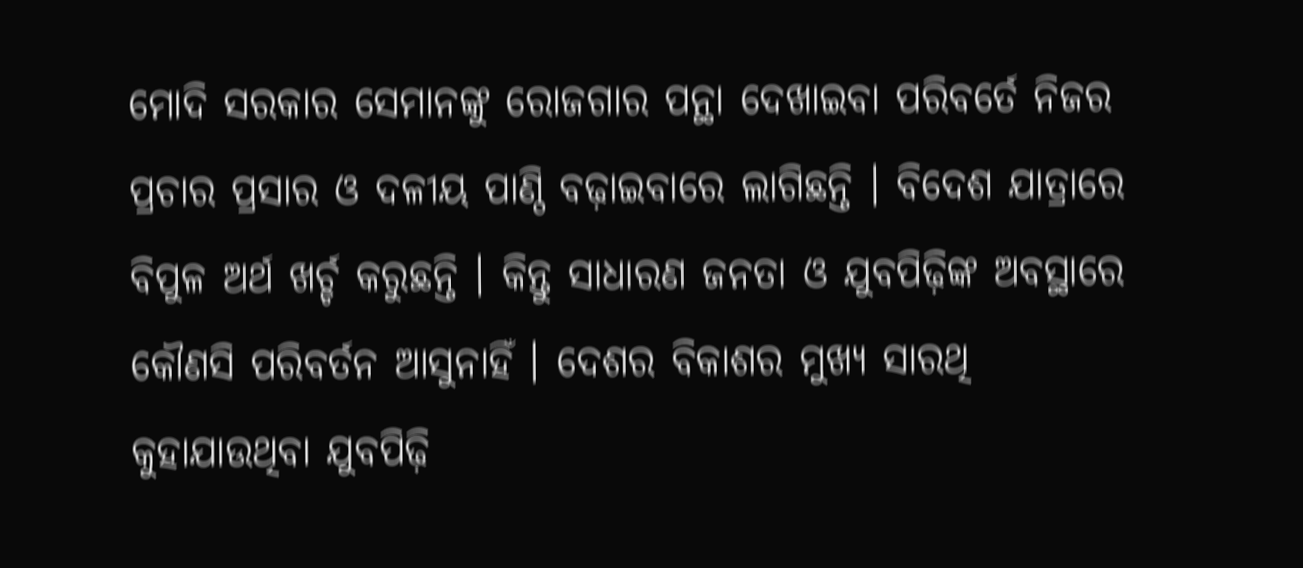ମୋଦି ସରକାର ସେମାନଙ୍କୁ ରୋଜଗାର ପନ୍ଥା ଦେଖାଇବା ପରିବର୍ତେ ନିଜର ପ୍ରଚାର ପ୍ରସାର ଓ ଦଳୀୟ ପାଣ୍ଠି ବଢ଼ାଇବାରେ ଲାଗିଛନ୍ତି । ବିଦେଶ ଯାତ୍ରାରେ ବିପୁଳ ଅର୍ଥ ଖର୍ଚ୍ଚ କରୁଛନ୍ତି । କିନ୍ତୁ ସାଧାରଣ ଜନତା ଓ ଯୁବପିଢ଼ିଙ୍କ ଅବସ୍ଥାରେ କୌଣସି ପରିବର୍ତନ ଆସୁନାହିଁ । ଦେଶର ବିକାଶର ମୁଖ୍ୟ ସାରଥି କୁହାଯାଉଥିବା ଯୁବପିଢ଼ି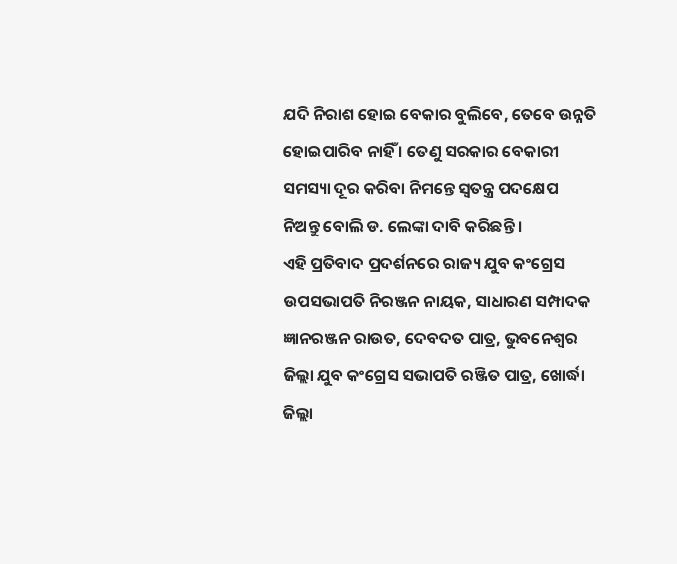ଯଦି ନିରାଶ ହୋଇ ବେକାର ବୁଲିବେ, ତେବେ ଉନ୍ନତି ହୋଇପାରିବ ନାହିଁ । ତେଣୁ ସରକାର ବେକାରୀ ସମସ୍ୟା ଦୂର କରିବା ନିମନ୍ତେ ସ୍ୱତନ୍ତ୍ର ପଦକ୍ଷେପ ନିଅନ୍ତୁ ବୋଲି ଡ. ଲେଙ୍କା ଦାବି କରିଛନ୍ତି ।
ଏହି ପ୍ରତିବାଦ ପ୍ରଦର୍ଶନରେ ରାଜ୍ୟ ଯୁବ କଂଗ୍ରେସ ଉପସଭାପତି ନିରଞ୍ଜନ ନାୟକ, ସାଧାରଣ ସମ୍ପାଦକ ଜ୍ଞାନରଞ୍ଜନ ରାଉତ, ଦେବଦତ ପାତ୍ର, ଭୁବନେଶ୍ୱର ଜିଲ୍ଲା ଯୁବ କଂଗ୍ରେସ ସଭାପତି ରଞ୍ଜିତ ପାତ୍ର, ଖୋର୍ଦ୍ଧା ଜିଲ୍ଲା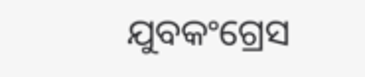ଯୁବକଂଗ୍ରେସ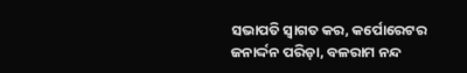ସଭାପତି ସ୍ୱାଗତ କର, କର୍ପୋରେଟର ଜନାର୍ଦ୍ଦନ ପରିଡ଼ା, ବଳରାମ ନନ୍ଦ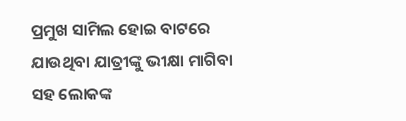ପ୍ରମୁଖ ସାମିଲ ହୋଇ ବାଟରେ ଯାଉଥିବା ଯାତ୍ରୀଙ୍କୁ ଭୀକ୍ଷା ମାଗିବା ସହ ଲୋକଙ୍କ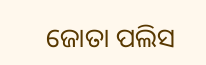ଜୋତା ପଲିସ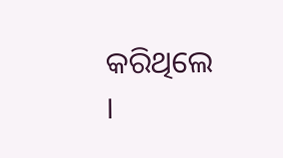କରିଥିଲେ ।